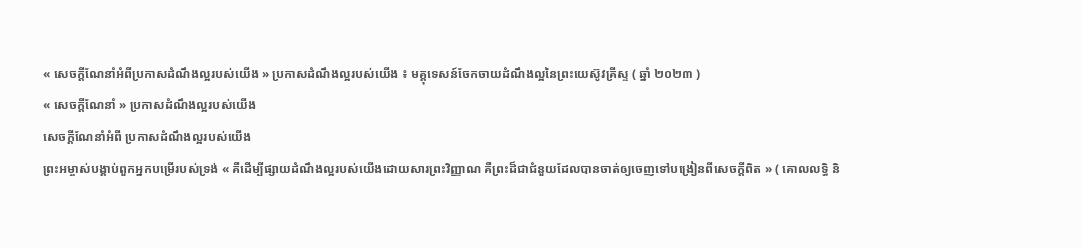« សេចក្ដីណែនាំអំពីប្រកាសដំណឹងល្អរបស់យើង » ប្រកាសដំណឹងល្អរបស់យើង ៖ មគ្គុទេសន៍ចែកចាយដំណឹងល្អនៃព្រះយេស៊ូវគ្រីស្ទ ( ឆ្នាំ ២០២៣ )
« សេចក្ដីណែនាំ » ប្រកាសដំណឹងល្អរបស់យើង
សេចក្ដីណែនាំអំពី ប្រកាសដំណឹងល្អរបស់យើង
ព្រះអម្ចាស់បង្គាប់ពួកអ្នកបម្រើរបស់ទ្រង់ « គឺដើម្បីផ្សាយដំណឹងល្អរបស់យើងដោយសារព្រះវិញ្ញាណ គឺព្រះដ៏ជាជំនួយដែលបានចាត់ឲ្យចេញទៅបង្រៀនពីសេចក្ដីពិត » ( គោលលទ្ធិ និ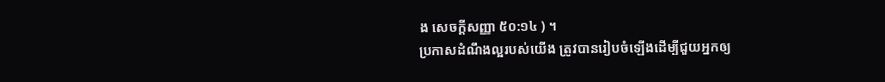ង សេចក្ដីសញ្ញា ៥០:១៤ ) ។
ប្រកាសដំណឹងល្អរបស់យើង ត្រូវបានរៀបចំឡើងដើម្បីជួយអ្នកឲ្យ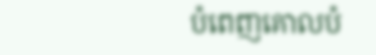បំពេញគោលបំ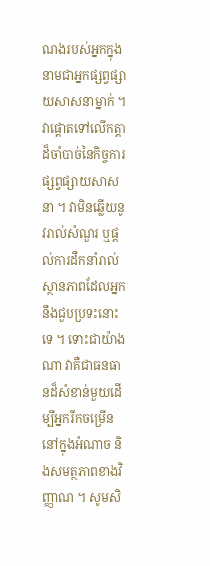ណងរបស់អ្នកក្នុងនាមជាអ្នកផ្សព្វផ្សាយសាសនាម្នាក់ ។ វាផ្ដោតទៅលើកត្តាដ៏ចាំបាច់នៃកិច្ចការផ្សព្វផ្សាយសាសនា ។ វាមិនឆ្លើយនូវរាល់សំណួរ ឬផ្ដល់ការដឹកនាំរាល់ស្ថានភាពដែលអ្នកនឹងជួបប្រទះនោះទេ ។ ទោះជាយ៉ាងណា វាគឺជាធនធានដ៏សំខាន់មួយដើម្បីអ្នករីកចម្រើននៅក្នុងអំណាច និងសមត្ថភាពខាងវិញ្ញាណ ។ សូមសិ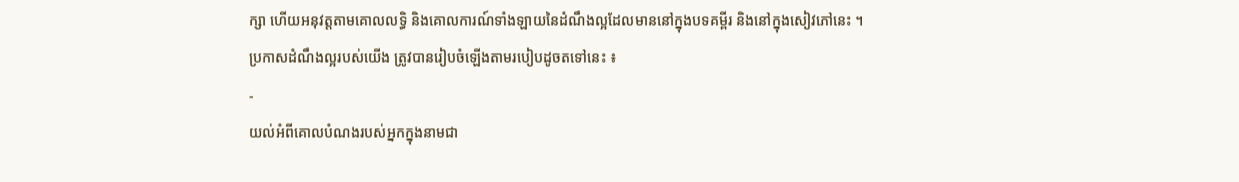ក្សា ហើយអនុវត្តតាមគោលលទ្ធិ និងគោលការណ៍ទាំងឡាយនៃដំណឹងល្អដែលមាននៅក្នុងបទគម្ពីរ និងនៅក្នុងសៀវភៅនេះ ។
ប្រកាសដំណឹងល្អរបស់យើង ត្រូវបានរៀបចំឡើងតាមរបៀបដូចតទៅនេះ ៖
-
យល់អំពីគោលបំណងរបស់អ្នកក្នុងនាមជា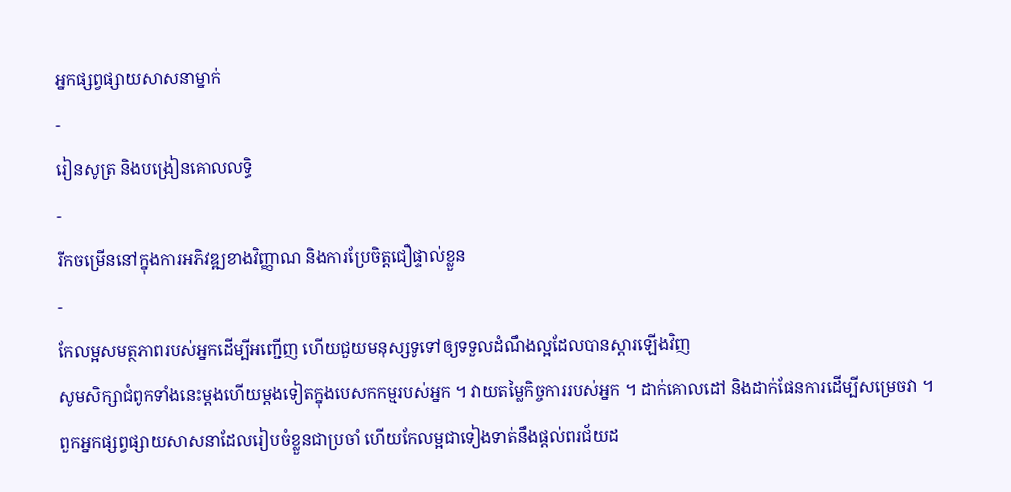អ្នកផ្សព្វផ្សាយសាសនាម្នាក់
-
រៀនសូត្រ និងបង្រៀនគោលលទ្ធិ
-
រីកចម្រើននៅក្នុងការអភិវឌ្ឍខាងវិញ្ញាណ និងការប្រែចិត្តជឿផ្ទាល់ខ្លួន
-
កែលម្អសមត្ថភាពរបស់អ្នកដើម្បីអញ្ជើញ ហើយជួយមនុស្សទូទៅឲ្យទទួលដំណឹងល្អដែលបានស្ដារឡើងវិញ
សូមសិក្សាជំពូកទាំងនេះម្ដងហើយម្ដងទៀតក្នុងបេសកកម្មរបស់អ្នក ។ វាយតម្លៃកិច្ចការរបស់អ្នក ។ ដាក់គោលដៅ និងដាក់ផែនការដើម្បីសម្រេចវា ។ ពួកអ្នកផ្សព្វផ្សាយសាសនាដែលរៀបចំខ្លួនជាប្រចាំ ហើយកែលម្អជាទៀងទាត់នឹងផ្ដល់ពរជ័យដ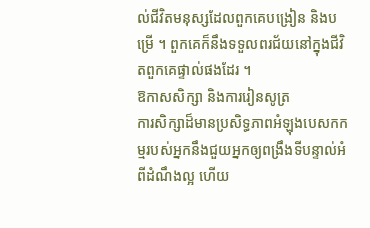ល់ជីវិតមនុស្សដែលពួកគេបង្រៀន និងបម្រើ ។ ពួកគេក៏នឹងទទួលពរជ័យនៅក្នុងជីវិតពួកគេផ្ទាល់ផងដែរ ។
ឱកាសសិក្សា និងការរៀនសូត្រ
ការសិក្សាដ៏មានប្រសិទ្ធភាពអំឡុងបេសកកម្មរបស់អ្នកនឹងជួយអ្នកឲ្យពង្រឹងទីបន្ទាល់អំពីដំណឹងល្អ ហើយ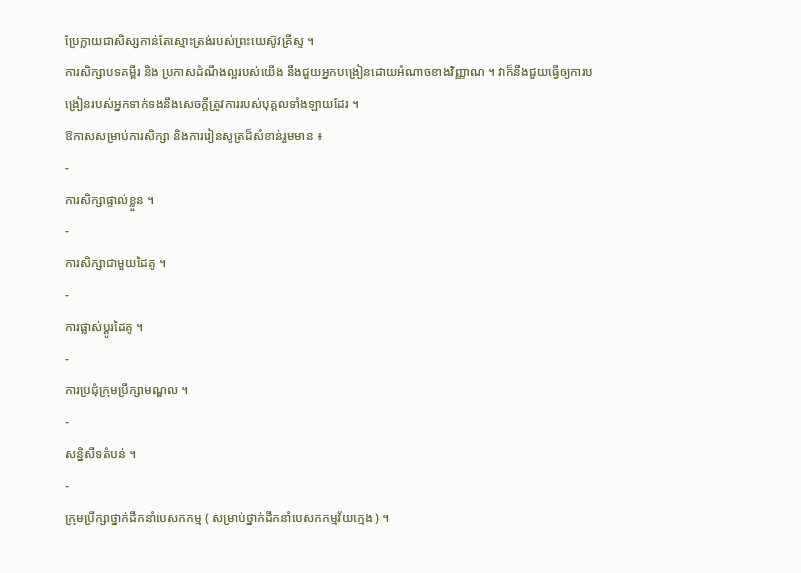ប្រែក្លាយជាសិស្សកាន់តែស្មោះត្រង់របស់ព្រះយេស៊ូវគ្រីស្ទ ។
ការសិក្សាបទគម្ពីរ និង ប្រកាសដំណឹងល្អរបស់យើង នឹងជួយអ្នកបង្រៀនដោយអំណាចខាងវិញ្ញាណ ។ វាក៏នឹងជួយធ្វើឲ្យការបង្រៀនរបស់អ្នកទាក់ទងនឹងសេចក្ដីត្រូវការរបស់បុគ្គលទាំងឡាយដែរ ។
ឱកាសសម្រាប់ការសិក្សា និងការរៀនសូត្រដ៏សំខាន់រួមមាន ៖
-
ការសិក្សាផ្ទាល់ខ្លួន ។
-
ការសិក្សាជាមួយដៃគូ ។
-
ការផ្លាស់ប្ដូរដៃគូ ។
-
ការប្រជុំក្រុមប្រឹក្សាមណ្ឌល ។
-
សន្និសីទតំបន់ ។
-
ក្រុមប្រឹក្សាថ្នាក់ដឹកនាំបេសកកម្ម ( សម្រាប់ថ្នាក់ដឹកនាំបេសកកម្មវ័យក្មេង ) ។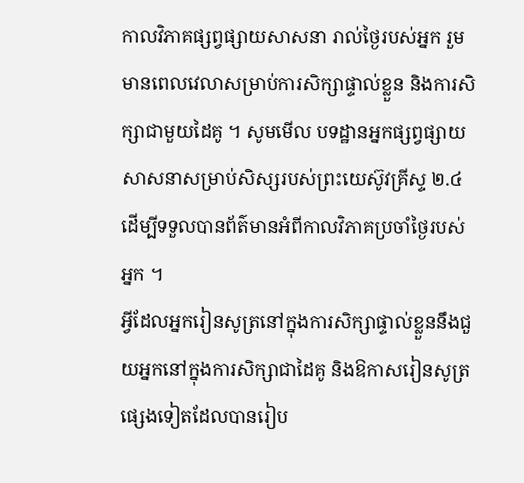កាលវិភាគផ្សព្វផ្សាយសាសនា រាល់ថ្ងៃរបស់អ្នក រួមមានពេលវេលាសម្រាប់ការសិក្សាផ្ទាល់ខ្លួន និងការសិក្សាជាមួយដៃគូ ។ សូមមើល បទដ្ឋានអ្នកផ្សព្វផ្សាយសាសនាសម្រាប់សិស្សរបស់ព្រះយេស៊ូវគ្រីស្ទ ២.៤ ដើម្បីទទួលបានព័ត៌មានអំពីកាលវិភាគប្រចាំថ្ងៃរបស់អ្នក ។
អ្វីដែលអ្នករៀនសូត្រនៅក្នុងការសិក្សាផ្ទាល់ខ្លួននឹងជួយអ្នកនៅក្នុងការសិក្សាជាដៃគូ និងឱកាសរៀនសូត្រផ្សេងទៀតដែលបានរៀប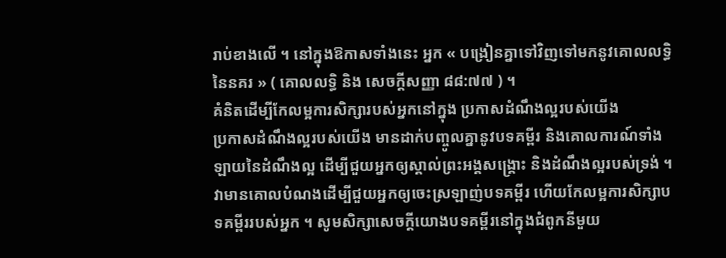រាប់ខាងលើ ។ នៅក្នុងឱកាសទាំងនេះ អ្នក « បង្រៀនគ្នាទៅវិញទៅមកនូវគោលលទ្ធិនៃនគរ » ( គោលលទ្ធិ និង សេចក្តីសញ្ញា ៨៨:៧៧ ) ។
គំនិតដើម្បីកែលម្អការសិក្សារបស់អ្នកនៅក្នុង ប្រកាសដំណឹងល្អរបស់យើង
ប្រកាសដំណឹងល្អរបស់យើង មានដាក់បញ្ចូលគ្នានូវបទគម្ពីរ និងគោលការណ៍ទាំងឡាយនៃដំណឹងល្អ ដើម្បីជួយអ្នកឲ្យស្គាល់ព្រះអង្គសង្គ្រោះ និងដំណឹងល្អរបស់ទ្រង់ ។ វាមានគោលបំណងដើម្បីជួយអ្នកឲ្យចេះស្រឡាញ់បទគម្ពីរ ហើយកែលម្អការសិក្សាបទគម្ពីររបស់អ្នក ។ សូមសិក្សាសេចក្ដីយោងបទគម្ពីរនៅក្នុងជំពូកនីមួយ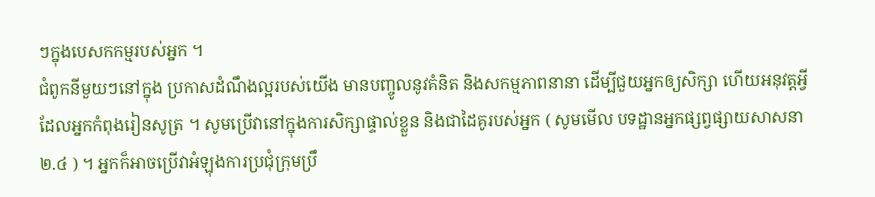ៗក្នុងបេសកកម្មរបស់អ្នក ។
ជំពូកនីមួយៗនៅក្នុង ប្រកាសដំណឹងល្អរបស់យើង មានបញ្ចូលនូវគំនិត និងសកម្មភាពនានា ដើម្បីជួយអ្នកឲ្យសិក្សា ហើយអនុវត្តអ្វីដែលអ្នកកំពុងរៀនសូត្រ ។ សូមប្រើវានៅក្នុងការសិក្សាផ្ទាល់ខ្លួន និងជាដៃគូរបស់អ្នក ( សូមមើល បទដ្ឋានអ្នកផ្សព្វផ្សាយសាសនា ២.៤ ) ។ អ្នកក៏អាចប្រើវាអំឡុងការប្រជុំក្រុមប្រឹ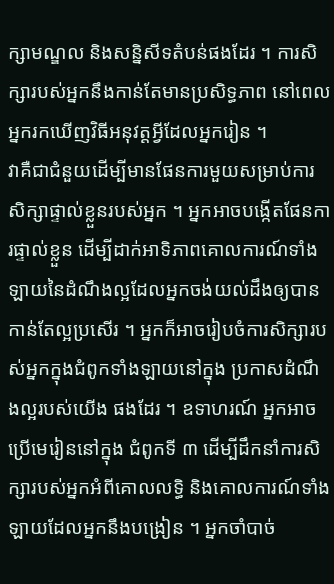ក្សាមណ្ឌល និងសន្និសីទតំបន់ផងដែរ ។ ការសិក្សារបស់អ្នកនឹងកាន់តែមានប្រសិទ្ធភាព នៅពេលអ្នករកឃើញវិធីអនុវត្តអ្វីដែលអ្នករៀន ។
វាគឺជាជំនួយដើម្បីមានផែនការមួយសម្រាប់ការសិក្សាផ្ទាល់ខ្លួនរបស់អ្នក ។ អ្នកអាចបង្កើតផែនការផ្ទាល់ខ្លួន ដើម្បីដាក់អាទិភាពគោលការណ៍ទាំងឡាយនៃដំណឹងល្អដែលអ្នកចង់យល់ដឹងឲ្យបានកាន់តែល្អប្រសើរ ។ អ្នកក៏អាចរៀបចំការសិក្សារបស់អ្នកក្នុងជំពូកទាំងឡាយនៅក្នុង ប្រកាសដំណឹងល្អរបស់យើង ផងដែរ ។ ឧទាហរណ៍ អ្នកអាចប្រើមេរៀននៅក្នុង ជំពូកទី ៣ ដើម្បីដឹកនាំការសិក្សារបស់អ្នកអំពីគោលលទ្ធិ និងគោលការណ៍ទាំងឡាយដែលអ្នកនឹងបង្រៀន ។ អ្នកចាំបាច់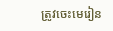ត្រូវចេះមេរៀន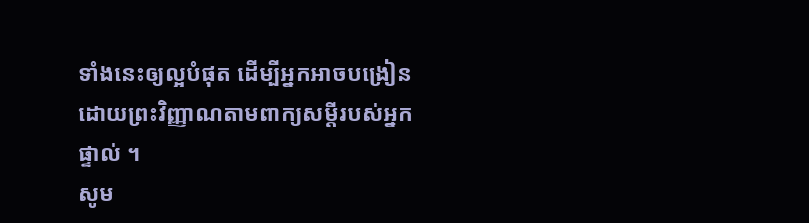ទាំងនេះឲ្យល្អបំផុត ដើម្បីអ្នកអាចបង្រៀនដោយព្រះវិញ្ញាណតាមពាក្យសម្ដីរបស់អ្នកផ្ទាល់ ។
សូម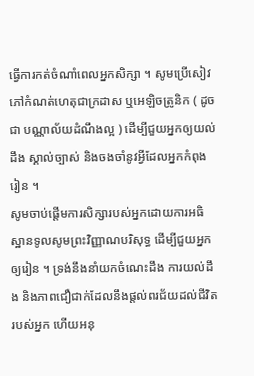ធ្វើការកត់ចំណាំពេលអ្នកសិក្សា ។ សូមប្រើសៀវភៅកំណត់ហេតុជាក្រដាស ឬអេឡិចត្រូនិក ( ដូចជា បណ្ណាល័យដំណឹងល្អ ) ដើម្បីជួយអ្នកឲ្យយល់ដឹង ស្គាល់ច្បាស់ និងចងចាំនូវអ្វីដែលអ្នកកំពុងរៀន ។
សូមចាប់ផ្ដើមការសិក្សារបស់អ្នកដោយការអធិស្ឋានទូលសូមព្រះវិញ្ញាណបរិសុទ្ធ ដើម្បីជួយអ្នកឲ្យរៀន ។ ទ្រង់នឹងនាំយកចំណេះដឹង ការយល់ដឹង និងភាពជឿជាក់ដែលនឹងផ្ដល់ពរជ័យដល់ជីវិតរបស់អ្នក ហើយអនុ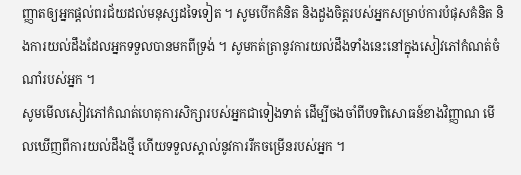ញ្ញាតឲ្យអ្នកផ្ដល់ពរជ័យដល់មនុស្សដទៃទៀត ។ សូមបើកគំនិត និងដួងចិត្តរបស់អ្នកសម្រាប់ការបំផុសគំនិត និងការយល់ដឹងដែលអ្នកទទួលបានមកពីទ្រង់ ។ សូមកត់ត្រានូវការយល់ដឹងទាំងនេះនៅក្នុងសៀវភៅកំណត់ចំណាំរបស់អ្នក ។
សូមមើលសៀវភៅកំណត់ហេតុការសិក្សារបស់អ្នកជាទៀងទាត់ ដើម្បីចងចាំពីបទពិសោធន៍ខាងវិញ្ញាណ មើលឃើញពីការយល់ដឹងថ្មី ហើយទទួលស្គាល់នូវការរីកចម្រើនរបស់អ្នក ។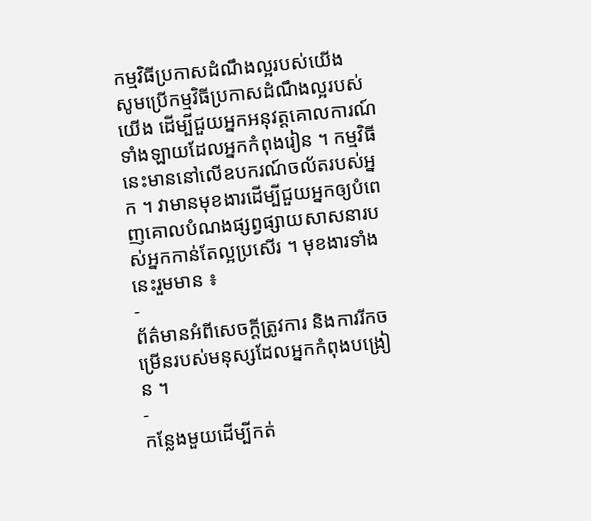កម្មវិធីប្រកាសដំណឹងល្អរបស់យើង
សូមប្រើកម្មវិធីប្រកាសដំណឹងល្អរបស់យើង ដើម្បីជួយអ្នកអនុវត្តគោលការណ៍ទាំងឡាយដែលអ្នកកំពុងរៀន ។ កម្មវិធីនេះមាននៅលើឧបករណ៍ចល័តរបស់អ្នក ។ វាមានមុខងារដើម្បីជួយអ្នកឲ្យបំពេញគោលបំណងផ្សព្វផ្សាយសាសនារបស់អ្នកកាន់តែល្អប្រសើរ ។ មុខងារទាំងនេះរួមមាន ៖
-
ព័ត៌មានអំពីសេចក្ដីត្រូវការ និងការរីកចម្រើនរបស់មនុស្សដែលអ្នកកំពុងបង្រៀន ។
-
កន្លែងមួយដើម្បីកត់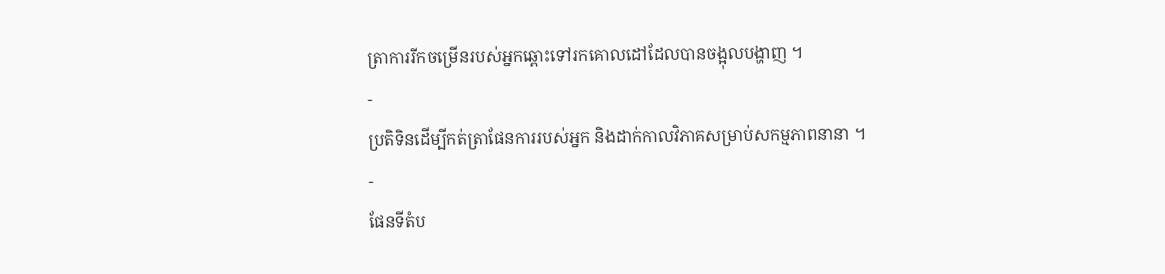ត្រាការរីកចម្រើនរបស់អ្នកឆ្ពោះទៅរកគោលដៅដែលបានចង្អុលបង្ហាញ ។
-
ប្រតិទិនដើម្បីកត់ត្រាផែនការរបស់អ្នក និងដាក់កាលវិភាគសម្រាប់សកម្មភាពនានា ។
-
ផែនទីតំប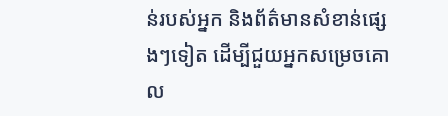ន់របស់អ្នក និងព័ត៌មានសំខាន់ផ្សេងៗទៀត ដើម្បីជួយអ្នកសម្រេចគោល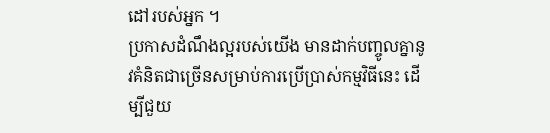ដៅរបស់អ្នក ។
ប្រកាសដំណឹងល្អរបស់យើង មានដាក់បញ្ចូលគ្នានូវគំនិតជាច្រើនសម្រាប់ការប្រើប្រាស់កម្មវិធីនេះ ដើម្បីជួយ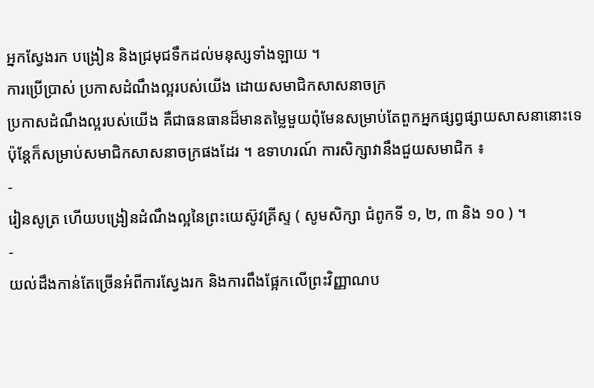អ្នកស្វែងរក បង្រៀន និងជ្រមុជទឹកដល់មនុស្សទាំងឡាយ ។
ការប្រើប្រាស់ ប្រកាសដំណឹងល្អរបស់យើង ដោយសមាជិកសាសនាចក្រ
ប្រកាសដំណឹងល្អរបស់យើង គឺជាធនធានដ៏មានតម្លៃមួយពុំមែនសម្រាប់តែពួកអ្នកផ្សព្វផ្សាយសាសនានោះទេ ប៉ុន្តែក៏សម្រាប់សមាជិកសាសនាចក្រផងដែរ ។ ឧទាហរណ៍ ការសិក្សាវានឹងជួយសមាជិក ៖
-
រៀនសូត្រ ហើយបង្រៀនដំណឹងល្អនៃព្រះយេស៊ូវគ្រីស្ទ ( សូមសិក្សា ជំពូកទី ១, ២, ៣ និង ១០ ) ។
-
យល់ដឹងកាន់តែច្រើនអំពីការស្វែងរក និងការពឹងផ្អែកលើព្រះវិញ្ញាណប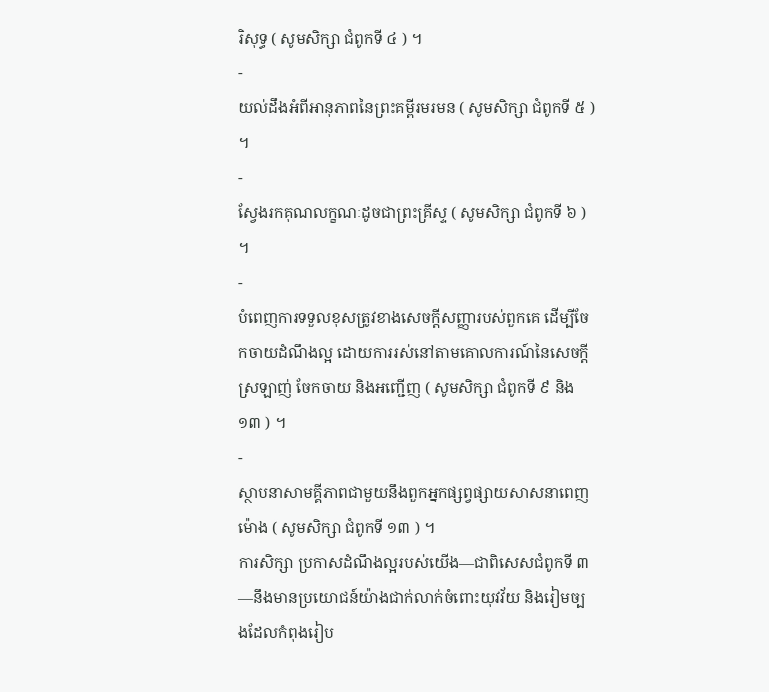រិសុទ្ធ ( សូមសិក្សា ជំពូកទី ៤ ) ។
-
យល់ដឹងអំពីអានុភាពនៃព្រះគម្ពីរមរមន ( សូមសិក្សា ជំពូកទី ៥ ) ។
-
ស្វែងរកគុណលក្ខណៈដូចជាព្រះគ្រីស្ទ ( សូមសិក្សា ជំពូកទី ៦ ) ។
-
បំពេញការទទួលខុសត្រូវខាងសេចក្ដីសញ្ញារបស់ពួកគេ ដើម្បីចែកចាយដំណឹងល្អ ដោយការរស់នៅតាមគោលការណ៍នៃសេចក្ដីស្រឡាញ់ ចែកចាយ និងអញ្ជើញ ( សូមសិក្សា ជំពូកទី ៩ និង ១៣ ) ។
-
ស្ថាបនាសាមគ្គីភាពជាមួយនឹងពួកអ្នកផ្សព្វផ្សាយសាសនាពេញម៉ោង ( សូមសិក្សា ជំពូកទី ១៣ ) ។
ការសិក្សា ប្រកាសដំណឹងល្អរបស់យើង—ជាពិសេសជំពូកទី ៣—នឹងមានប្រយោជន៍យ៉ាងជាក់លាក់ចំពោះយុវវ័យ និងរៀមច្បងដែលកំពុងរៀប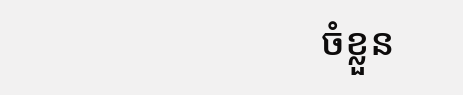ចំខ្លួន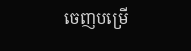ចេញបម្រើ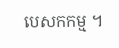បេសកកម្ម ។